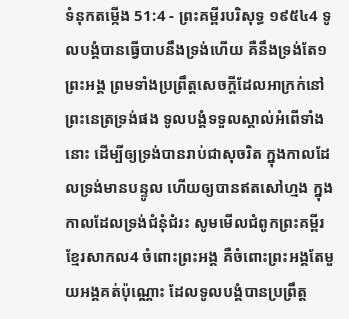ទំនុកតម្កើង 51:4 - ព្រះគម្ពីរបរិសុទ្ធ ១៩៥៤4 ទូលបង្គំបានធ្វើបាបនឹងទ្រង់ហើយ គឺនឹងទ្រង់តែ១ព្រះអង្គ ព្រមទាំងប្រព្រឹត្តសេចក្ដីដែលអាក្រក់នៅព្រះនេត្រទ្រង់ផង ទូលបង្គំទទួលស្គាល់អំពើទាំងនោះ ដើម្បីឲ្យទ្រង់បានរាប់ជាសុចរិត ក្នុងកាលដែលទ្រង់មានបន្ទូល ហើយឲ្យបានឥតសៅហ្មង ក្នុងកាលដែលទ្រង់ជំនុំជំរះ សូមមើលជំពូកព្រះគម្ពីរខ្មែរសាកល4 ចំពោះព្រះអង្គ គឺចំពោះព្រះអង្គតែមួយអង្គគត់ប៉ុណ្ណោះ ដែលទូលបង្គំបានប្រព្រឹត្ត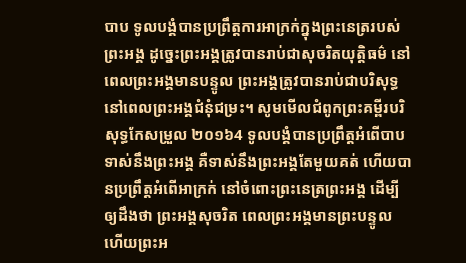បាប ទូលបង្គំបានប្រព្រឹត្តការអាក្រក់ក្នុងព្រះនេត្ររបស់ព្រះអង្គ ដូច្នេះព្រះអង្គត្រូវបានរាប់ជាសុចរិតយុត្តិធម៌ នៅពេលព្រះអង្គមានបន្ទូល ព្រះអង្គត្រូវបានរាប់ជាបរិសុទ្ធ នៅពេលព្រះអង្គជំនុំជម្រះ។ សូមមើលជំពូកព្រះគម្ពីរបរិសុទ្ធកែសម្រួល ២០១៦4 ទូលបង្គំបានប្រព្រឹត្តអំពើបាបទាស់នឹងព្រះអង្គ គឺទាស់នឹងព្រះអង្គតែមួយគត់ ហើយបានប្រព្រឹត្តអំពើអាក្រក់ នៅចំពោះព្រះនេត្រព្រះអង្គ ដើម្បីឲ្យដឹងថា ព្រះអង្គសុចរិត ពេលព្រះអង្គមានព្រះបន្ទូល ហើយព្រះអ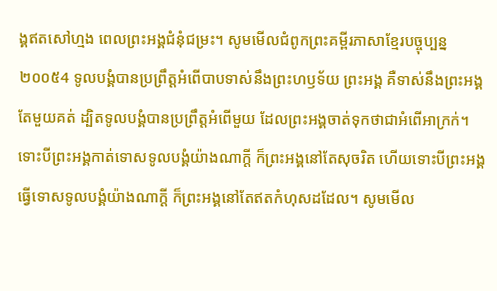ង្គឥតសៅហ្មង ពេលព្រះអង្គជំនុំជម្រះ។ សូមមើលជំពូកព្រះគម្ពីរភាសាខ្មែរបច្ចុប្បន្ន ២០០៥4 ទូលបង្គំបានប្រព្រឹត្តអំពើបាបទាស់នឹងព្រះហឫទ័យ ព្រះអង្គ គឺទាស់នឹងព្រះអង្គតែមួយគត់ ដ្បិតទូលបង្គំបានប្រព្រឹត្តអំពើមួយ ដែលព្រះអង្គចាត់ទុកថាជាអំពើអាក្រក់។ ទោះបីព្រះអង្គកាត់ទោសទូលបង្គំយ៉ាងណាក្ដី ក៏ព្រះអង្គនៅតែសុចរិត ហើយទោះបីព្រះអង្គធ្វើទោសទូលបង្គំយ៉ាងណាក្ដី ក៏ព្រះអង្គនៅតែឥតកំហុសដដែល។ សូមមើល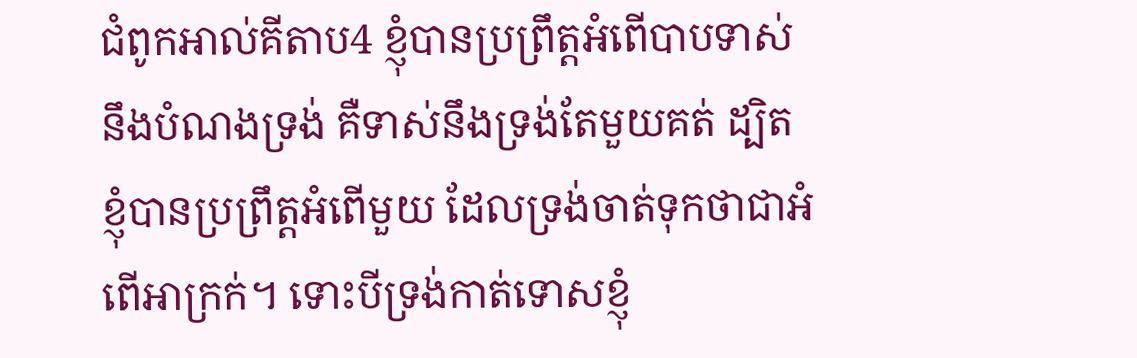ជំពូកអាល់គីតាប4 ខ្ញុំបានប្រព្រឹត្តអំពើបាបទាស់នឹងបំណងទ្រង់ គឺទាស់នឹងទ្រង់តែមួយគត់ ដ្បិតខ្ញុំបានប្រព្រឹត្តអំពើមួយ ដែលទ្រង់ចាត់ទុកថាជាអំពើអាក្រក់។ ទោះបីទ្រង់កាត់ទោសខ្ញុំ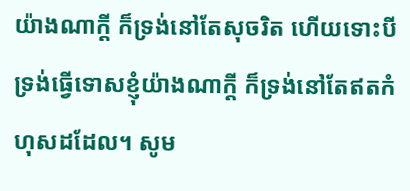យ៉ាងណាក្តី ក៏ទ្រង់នៅតែសុចរិត ហើយទោះបីទ្រង់ធ្វើទោសខ្ញុំយ៉ាងណាក្តី ក៏ទ្រង់នៅតែឥតកំហុសដដែល។ សូម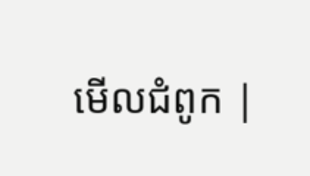មើលជំពូក |